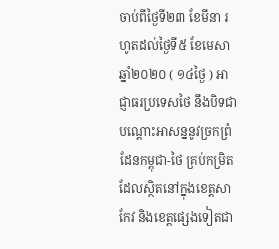ចាប់ពីថ្ងៃទី២៣ ខែមីនា រហូតដល់ថ្ងៃទី៥ ខែមេសា ឆ្នាំ២០២០ ( ១៤ថ្ងៃ ) អាជ្ញាធរប្រទេសថៃ នឹងបិទជាបណ្ដោះអាសន្ននូវច្រកព្រំដែនកម្ពុជា-ថៃ គ្រប់កម្រិតដែលស្ថិតនៅក្នុងខេត្តសាកែវ និងខេត្តផ្សេងទៀតជា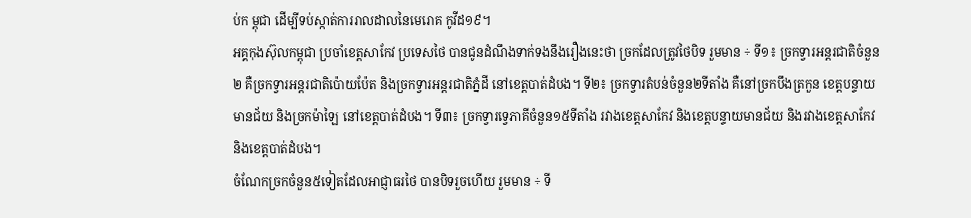ប់ក ម្ពុជា ដើម្បីទប់ស្កាត់ការរាលដាលនៃមេរោគ កូវីដ១៩។
អគ្គកុងស៊ុលកម្ពុជា ប្រចាំខេត្តសាកែវ ប្រទេសថៃ បានជូនដំណឹងទាក់ទងនឹងរឿងនេះថា ច្រកដែលត្រូវថៃបិទ រួមមាន ÷ ទី១៖ ច្រកទ្វារអន្ដរជាតិចំនួន២ គឺច្រកទ្វារអន្ដរជាតិប៉ោយប៉ែត និងច្រកទ្វារអន្ដរជាតិភ្នំដី នៅខេត្តបាត់ដំបង។ ទី២៖ ច្រកទ្វារតំបន់ចំនួន២ទីតាំង គឺនៅច្រកបឹងត្រកួន ខេត្តបន្ទាយមានជ័យ និងច្រកម៉ាឡៃ នៅខេត្តបាត់ដំបង។ ទី៣៖ ច្រកទ្វារទ្វេភាគីចំនួន១៥ទីតាំង រវាងខេត្ដសាកែវ និងខេត្តបន្ទាយមានជ័យ និងរវាងខេត្តសាកែវ និងខេត្តបាត់ដំបង។
ចំណែកច្រកចំនួន៥ទៀតដែលអាជ្ញាធរថៃ បានបិទរួចហើយ រួមមាន ÷ ទី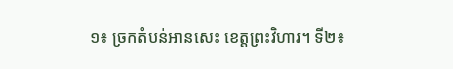១៖ ច្រកតំបន់អានសេះ ខេត្តព្រះវិហារ។ ទី២៖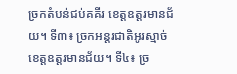ច្រកតំបន់ជប់គគីរ ខេត្តឧត្តរមានជ័យ។ ទី៣៖ ច្រកអន្ដរជាតិអូរស្មាច់ ខេត្តឧត្តរមានជ័យ។ ទី៤៖ ច្រ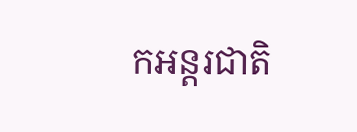កអន្ដរជាតិ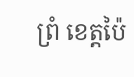ព្រំ ខេត្ដប៉ៃ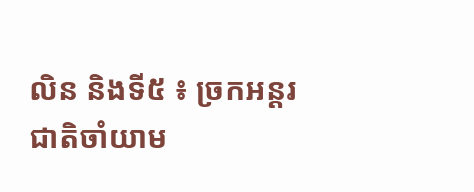លិន និងទី៥ ៖ ច្រកអន្ដរជាតិចាំយាម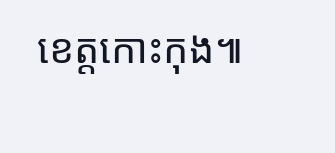ខេត្តកោះកុង៕